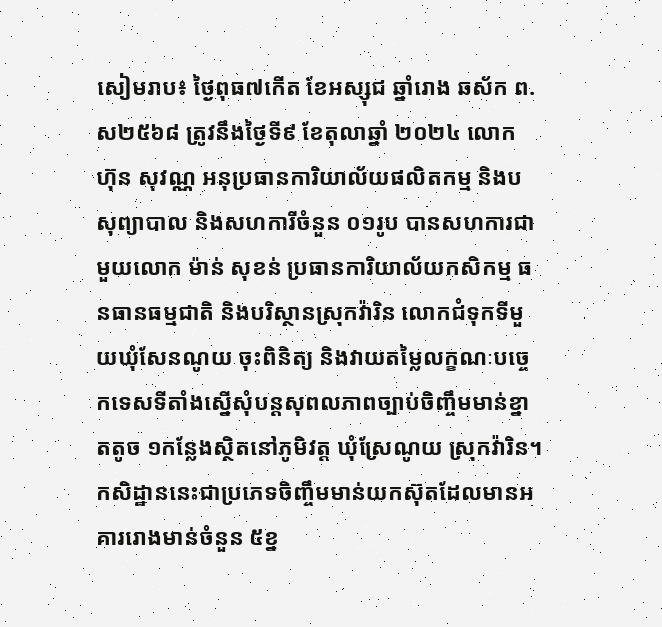សៀមរាប៖ ថ្ងៃពុធ៧កើត ខែអស្សុជ ឆ្នាំរោង ឆស័ក ព.ស២៥៦៨ ត្រូវនឹងថ្ងៃទី៩ ខែតុលាឆ្នាំ ២០២៤ លោក ហ៊ុន សុវណ្ណ អនុប្រធានការិយាល័យផលិតកម្ម និងបសុព្យាបាល និងសហការីចំនួន ០១រូប បានសហការជាមួយលោក ម៉ាន់ សុខន់ ប្រធានការិយាល័យកសិកម្ម ធនធានធម្មជាតិ និងបរិស្ថានស្រុកវ៉ារិន លោកជំទុកទីមួយឃុំសែនណូយ ចុះពិនិត្យ និងវាយតម្លៃលក្ខណៈបច្ចេកទេសទីតាំងស្នើសុំបន្តសុពលភាពច្បាប់ចិញ្ចឹមមាន់ខ្នាតតូច ១កន្លែងស្ថិតនៅភូមិវត្ត ឃុំស្រែណូយ ស្រុកវ៉ារិន។ កសិដ្ឋាននេះជាប្រភេទចិញ្ចឹមមាន់យកស៊ុតដែលមានអគាររោងមាន់ចំនួន ៥ខ្ន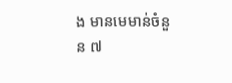ង មានមេមាន់ចំនួន ៧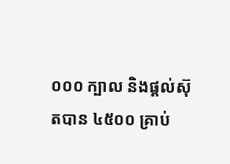០០០ ក្បាល និងផ្តល់ស៊ុតបាន ៤៥០០ គ្រាប់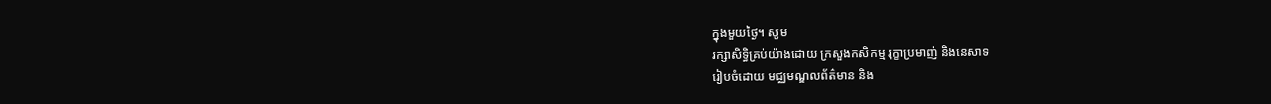ក្នុងមួយថ្ងៃ។ សូម
រក្សាសិទិ្ធគ្រប់យ៉ាងដោយ ក្រសួងកសិកម្ម រុក្ខាប្រមាញ់ និងនេសាទ
រៀបចំដោយ មជ្ឈមណ្ឌលព័ត៌មាន និង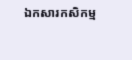ឯកសារកសិកម្ម